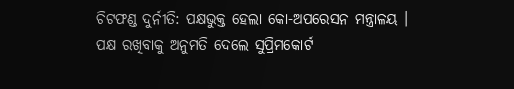ଚିଟଫଣ୍ଡ ଦୁର୍ନୀତି: ପକ୍ଷଭୁକ୍ତ ହେଲା କୋ-ଅପରେସନ ମନ୍ତ୍ରାଳୟ । ପକ୍ଷ ରଖିବାକୁ ଅନୁମତି ଦେଲେ ସୁପ୍ରିମକୋର୍ଟ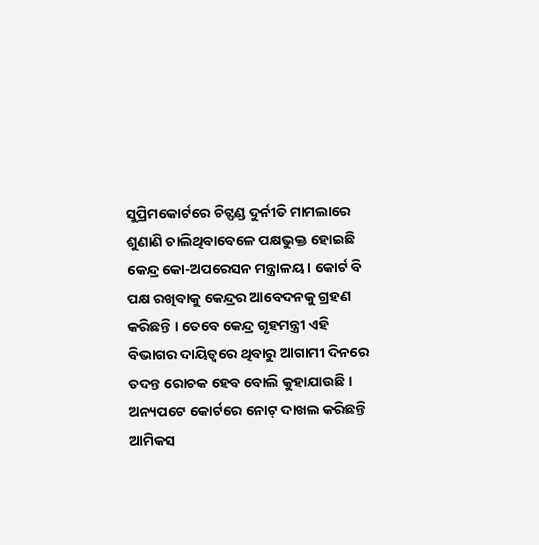ସୁପ୍ରିମକୋର୍ଟରେ ଚିଟ୍ଫଣ୍ଡ ଦୁର୍ନୀତି ମାମଲାରେ ଶୁଣାଣି ଚାଲିଥିବାବେଳେ ପକ୍ଷଭୁକ୍ତ ହୋଇଛି କେନ୍ଦ୍ର କୋ-ଅପରେସନ ମନ୍ତ୍ରାଳୟ । କୋର୍ଟ ବି ପକ୍ଷ ରଖିବାକୁ କେନ୍ଦ୍ରର ଆବେଦନକୁ ଗ୍ରହଣ କରିଛନ୍ତି । ତେବେ କେନ୍ଦ୍ର ଗୃହମନ୍ତ୍ରୀ ଏହି ବିଭାଗର ଦାୟିତ୍ୱରେ ଥିବାରୁ ଆଗାମୀ ଦିନରେ ତଦନ୍ତ ରୋଚକ ହେବ ବୋଲି କୁହାଯାଉଛି । ଅନ୍ୟପଟେ କୋର୍ଟରେ ନୋଟ୍ ଦାଖଲ କରିଛନ୍ତି ଆମିକସ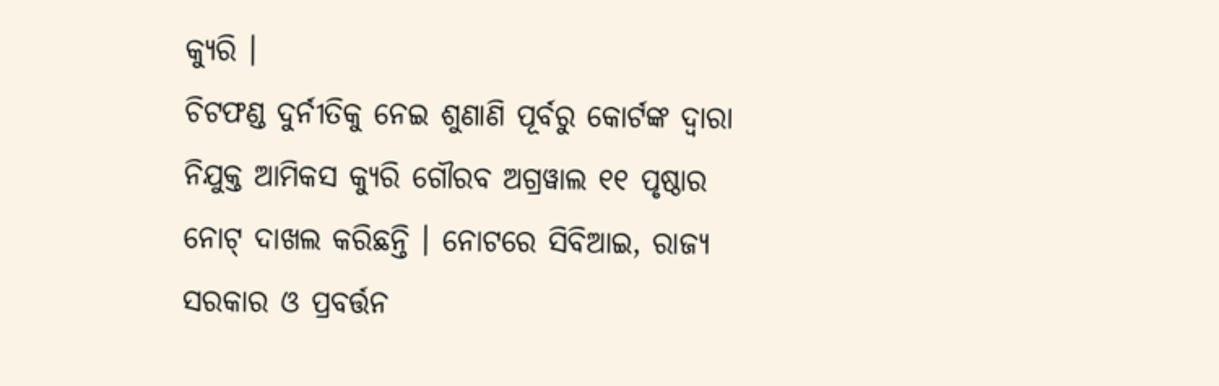କ୍ୟୁରି ।
ଚିଟଫଣ୍ଡ ଦୁର୍ନୀତିକୁ ନେଇ ଶୁଣାଣି ପୂର୍ବରୁ କୋର୍ଟଙ୍କ ଦ୍ୱାରା ନିଯୁକ୍ତ ଆମିକସ କ୍ୟୁରି ଗୌରବ ଅଗ୍ରୱାଲ ୧୧ ପୃଷ୍ଠାର ନୋଟ୍ ଦାଖଲ କରିଛନ୍ତି । ନୋଟରେ ସିବିଆଇ, ରାଜ୍ୟ ସରକାର ଓ ପ୍ରବର୍ତ୍ତନ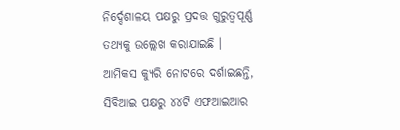ନିର୍ଦ୍ଦେଶାଳୟ ପକ୍ଷରୁ ପ୍ରଦତ୍ତ ଗୁରୁତ୍ୱପୂର୍ଣ୍ଣ ତଥ୍ୟକୁ ଉଲ୍ଲେଖ କରାଯାଇଛି ।
ଆମିକସ କ୍ୟୁରି ନୋଟରେ ଦର୍ଶାଇଛନ୍ତି, ସିବିଆଇ ପକ୍ଷରୁ ୪୪ଟି ଏଫଆଇଆର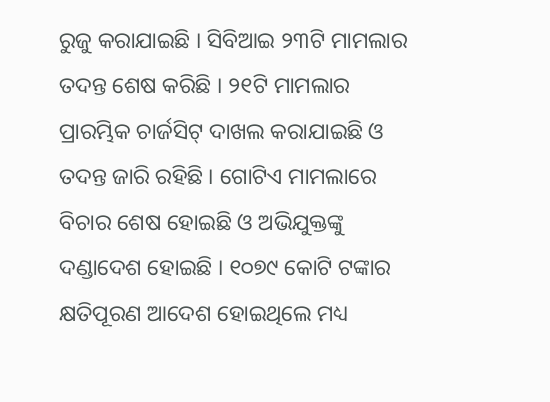ରୁଜୁ କରାଯାଇଛି । ସିବିଆଇ ୨୩ଟି ମାମଲାର ତଦନ୍ତ ଶେଷ କରିଛି । ୨୧ଟି ମାମଲାର ପ୍ରାରମ୍ଭିକ ଚାର୍ଜସିଟ୍ ଦାଖଲ କରାଯାଇଛି ଓ ତଦନ୍ତ ଜାରି ରହିଛି । ଗୋଟିଏ ମାମଲାରେ ବିଚାର ଶେଷ ହୋଇଛି ଓ ଅଭିଯୁକ୍ତଙ୍କୁ ଦଣ୍ଡାଦେଶ ହୋଇଛି । ୧୦୭୯ କୋଟି ଟଙ୍କାର କ୍ଷତିପୂରଣ ଆଦେଶ ହୋଇଥିଲେ ମଧ୍ୟ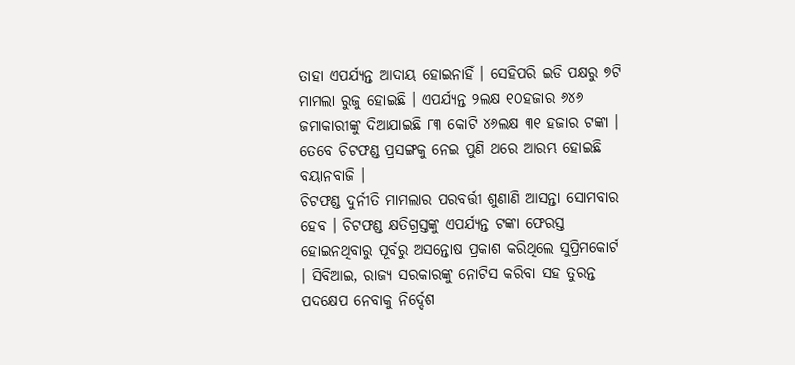ତାହା ଏପର୍ଯ୍ୟନ୍ତ ଆଦାୟ ହୋଇନାହିଁ । ସେହିପରି ଇଡି ପକ୍ଷରୁ ୭ଟି ମାମଲା ରୁଜୁ ହୋଇଛି । ଏପର୍ଯ୍ୟନ୍ତ ୨ଲକ୍ଷ ୧୦ହଜାର ୬୪୬ ଜମାକାରୀଙ୍କୁ ଦିଆଯାଇଛି ୮୩ କୋଟି ୪୬ଲକ୍ଷ ୩୧ ହଜାର ଟଙ୍କା । ତେବେ ଚିଟଫଣ୍ଡ ପ୍ରସଙ୍ଗକୁ ନେଇ ପୁଣି ଥରେ ଆରମ୍ଭ ହୋଇଛି ବୟାନବାଜି ।
ଚିଟଫଣ୍ଡ ଦୁର୍ନୀତି ମାମଲାର ପରବର୍ତ୍ତୀ ଶୁଣାଣି ଆସନ୍ତା ସୋମବାର ହେବ । ଚିଟଫଣ୍ଡ କ୍ଷତିଗ୍ରସ୍ତଙ୍କୁ ଏପର୍ଯ୍ୟନ୍ତ ଟଙ୍କା ଫେରସ୍ତ ହୋଇନଥିବାରୁ ପୂର୍ବରୁ ଅସନ୍ତୋଷ ପ୍ରକାଶ କରିଥିଲେ ସୁପ୍ରିମକୋର୍ଟ । ସିବିଆଇ, ରାଜ୍ୟ ସରକାରଙ୍କୁ ନୋଟିସ କରିବା ସହ ତୁରନ୍ତ ପଦକ୍ଷେପ ନେବାକୁ ନିର୍ଦ୍ଦେଶ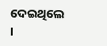ଦେଇଥିଲେ ।